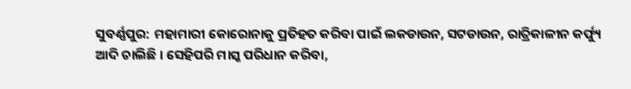ସୁବର୍ଣ୍ଣପୁର: ମହାମାରୀ କୋରୋନାକୁ ପ୍ରତିହତ କରିବା ପାଇଁ ଲକଡାଉନ, ସଟଡାଉନ, ରାତ୍ରିକାଳୀନ କର୍ଫ୍ୟୁ ଆଦି ଚାଲିଛି । ସେହିପରି ମାସ୍କ ପରିଧାନ କରିବା,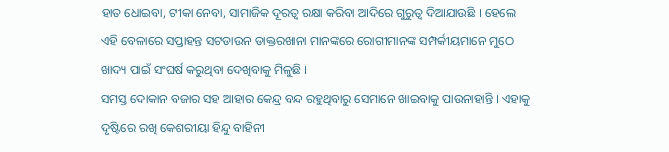ହାତ ଧୋଇବା, ଟୀକା ନେବା, ସାମାଜିକ ଦୂରତ୍ୱ ରକ୍ଷା କରିବା ଆଦିରେ ଗୁରୁତ୍ୱ ଦିଆଯାଉଛି । ହେଲେ ଏହି ବେଳାରେ ସପ୍ତାହନ୍ତ ସଟଡାଉନ ଡାକ୍ତରଖାନା ମାନଙ୍କରେ ରୋଗୀମାନଙ୍କ ସମ୍ପର୍କୀୟମାନେ ମୁଠେ ଖାଦ୍ୟ ପାଇଁ ସଂଘର୍ଷ କରୁଥିବା ଦେଖିବାକୁ ମିଳୁଛି ।
ସମସ୍ତ ଦୋକାନ ବଜାର ସହ ଆହାର କେନ୍ଦ୍ର ବନ୍ଦ ରହୁଥିବାରୁ ସେମାନେ ଖାଇବାକୁ ପାଉନାହାନ୍ତି । ଏହାକୁ ଦୃଷ୍ଟିରେ ରଖି କେଶରୀୟା ହିନ୍ଦୁ ବାହିନୀ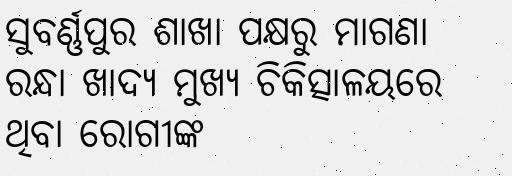ସୁବର୍ଣ୍ଣପୁର ଶାଖା ପକ୍ଷରୁ ମାଗଣା ରନ୍ଧା ଖାଦ୍ୟ ମୁଖ୍ୟ ଚିକିତ୍ସାଳୟରେ ଥିବା ରୋଗୀଙ୍କ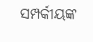ସମ୍ପର୍କୀୟଙ୍କ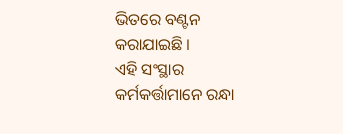ଭିତରେ ବଣ୍ଟନ କରାଯାଇଛି ।
ଏହି ସଂସ୍ଥାର କର୍ମକର୍ତ୍ତାମାନେ ରନ୍ଧା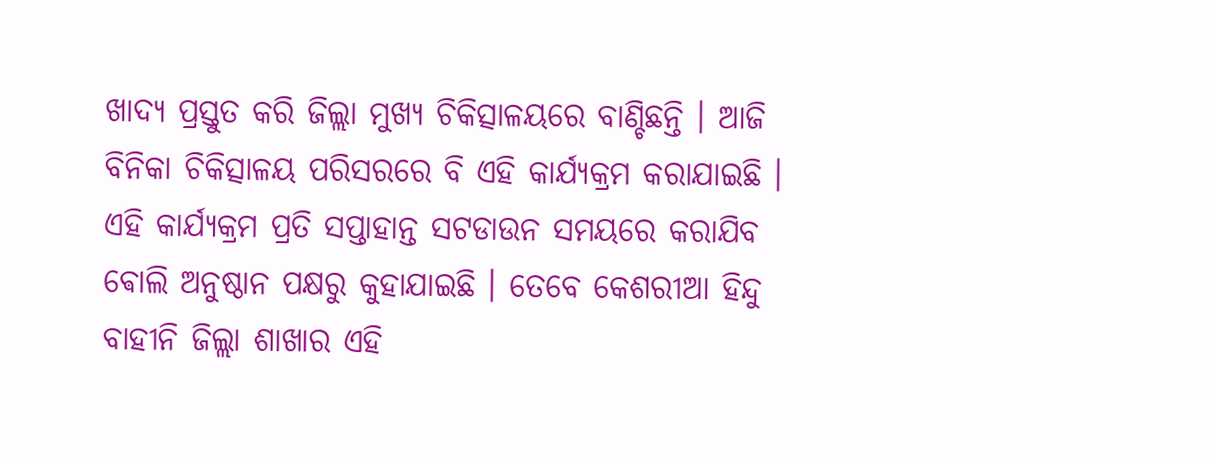ଖାଦ୍ୟ ପ୍ରସ୍ତୁତ କରି ଜିଲ୍ଲା ମୁଖ୍ୟ ଚିକିତ୍ସାଳୟରେ ବାଣ୍ଚିଛନ୍ତି । ଆଜି ବିନିକା ଚିକିତ୍ସାଳୟ ପରିସରରେ ବି ଏହି କାର୍ଯ୍ୟକ୍ରମ କରାଯାଇଛି । ଏହି କାର୍ଯ୍ୟକ୍ରମ ପ୍ରତି ସପ୍ତାହାନ୍ତ ସଟଡାଉନ ସମୟରେ କରାଯିବ ଵୋଲି ଅନୁଷ୍ଠାନ ପକ୍ଷରୁ କୁହାଯାଇଛି । ତେବେ କେଶରୀଆ ହିନ୍ଦୁ ବାହୀନି ଜିଲ୍ଲା ଶାଖାର ଏହି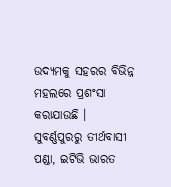ଉଦ୍ୟମକୁ ସହରର ବିଭିନ୍ନ ମହଲରେ ପ୍ରଶଂସା କରାଯାଉଛି ।
ସୁବର୍ଣ୍ଣପୁରରୁ ତୀର୍ଥବାସୀ ପଣ୍ଡା, ଇଟିଭି ଭାରତ